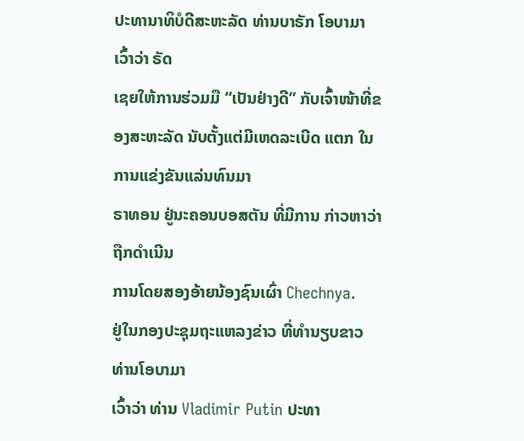ປະທານາທິບໍດີສະຫະລັດ ທ່ານບາຣັກ ໂອບາມາເວົ້າວ່າ ຣັດ
ເຊຍໃຫ້ການຮ່ວມມື “ເປັນຢ່າງດີ” ກັບເຈົ້າໜ້າທີ່ຂອງສະຫະລັດ ນັບຕັ້ງແຕ່ມີເຫດລະເບີດ ແຕກ ໃນການແຂ່ງຂັນແລ່ນທົນມາ
ຣາທອນ ຢູ່ນະຄອນບອສຕັນ ທີ່ມີການ ກ່າວຫາວ່າ ຖືກດໍາເນີນ
ການໂດຍສອງອ້າຍນ້ອງຊົນເຜົ່າ Chechnya.
ຢູ່ໃນກອງປະຊຸມຖະແຫລງຂ່າວ ທີ່ທໍານຽບຂາວ ທ່ານໂອບາມາ
ເວົ້າວ່າ ທ່ານ Vladimir Putin ປະທາ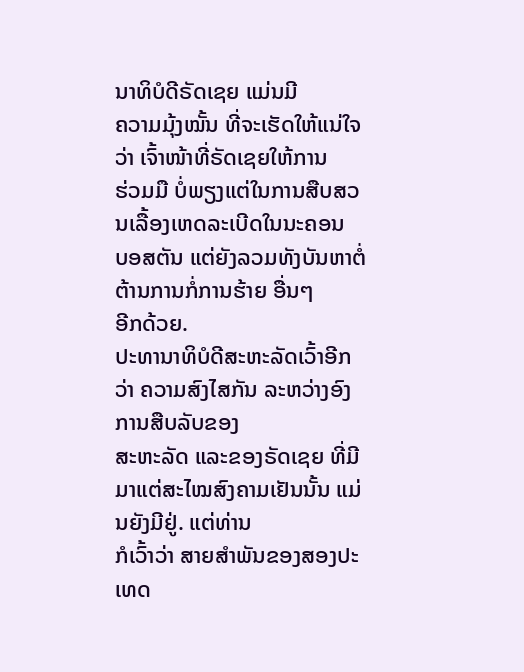ນາທິບໍດີຣັດເຊຍ ແມ່ນມີ
ຄວາມມຸ້ງໝັ້ນ ທີ່ຈະເຮັດໃຫ້ແນ່ໃຈວ່າ ເຈົ້າໜ້າທີ່ຣັດເຊຍໃຫ້ການ
ຮ່ວມມື ບໍ່ພຽງແຕ່ໃນການສືບສວນເລື້ອງເຫດລະເບີດໃນນະຄອນ
ບອສຕັນ ແຕ່ຍັງລວມທັງບັນຫາຕໍ່ຕ້ານການກໍ່ການຮ້າຍ ອື່ນໆ
ອີກດ້ວຍ.
ປະທານາທິບໍດີສະຫະລັດເວົ້າອີກວ່າ ຄວາມສົງໄສກັນ ລະຫວ່າງອົງການສືບລັບຂອງ
ສະຫະລັດ ແລະຂອງຣັດເຊຍ ທີ່ມີມາແຕ່ສະໄໝສົງຄາມເຢັນນັ້ນ ແມ່ນຍັງມີຢູ່. ແຕ່ທ່ານ
ກໍເວົ້າວ່າ ສາຍສໍາພັນຂອງສອງປະເທດ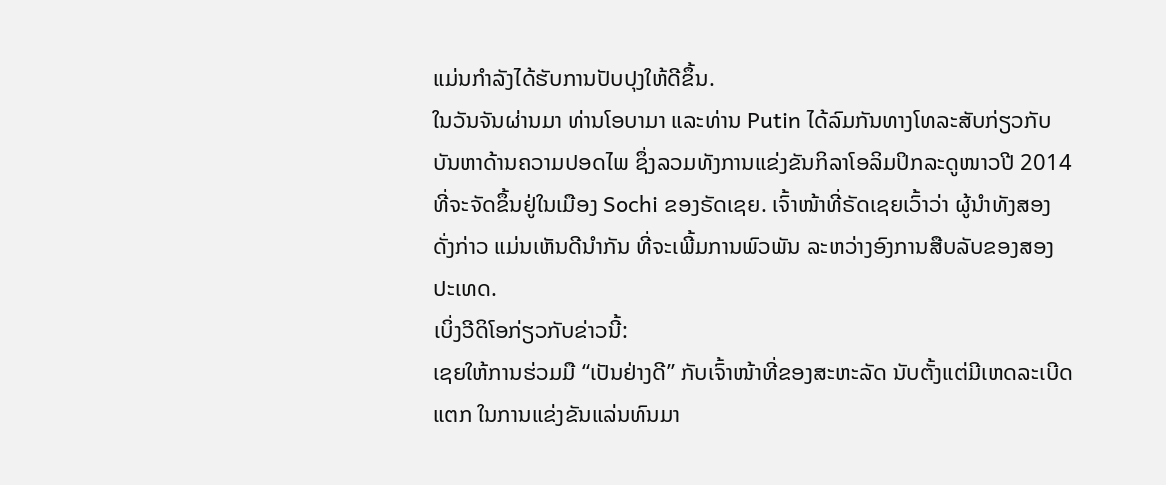ແມ່ນກໍາລັງໄດ້ຮັບການປັບປຸງໃຫ້ດີຂຶ້ນ.
ໃນວັນຈັນຜ່ານມາ ທ່ານໂອບາມາ ແລະທ່ານ Putin ໄດ້ລົມກັນທາງໂທລະສັບກ່ຽວກັບ
ບັນຫາດ້ານຄວາມປອດໄພ ຊຶ່ງລວມທັງການແຂ່ງຂັນກິລາໂອລິມປິກລະດູໜາວປີ 2014
ທີ່ຈະຈັດຂຶ້ນຢູ່ໃນເມືອງ Sochi ຂອງຣັດເຊຍ. ເຈົ້າໜ້າທີ່ຣັດເຊຍເວົ້າວ່າ ຜູ້ນໍາທັງສອງ
ດັ່ງກ່າວ ແມ່ນເຫັນດີນໍາກັນ ທີ່ຈະເພີ້ມການພົວພັນ ລະຫວ່າງອົງການສືບລັບຂອງສອງ
ປະເທດ.
ເບິ່ງວີດິໂອກ່ຽວກັບຂ່າວນີ້:
ເຊຍໃຫ້ການຮ່ວມມື “ເປັນຢ່າງດີ” ກັບເຈົ້າໜ້າທີ່ຂອງສະຫະລັດ ນັບຕັ້ງແຕ່ມີເຫດລະເບີດ ແຕກ ໃນການແຂ່ງຂັນແລ່ນທົນມາ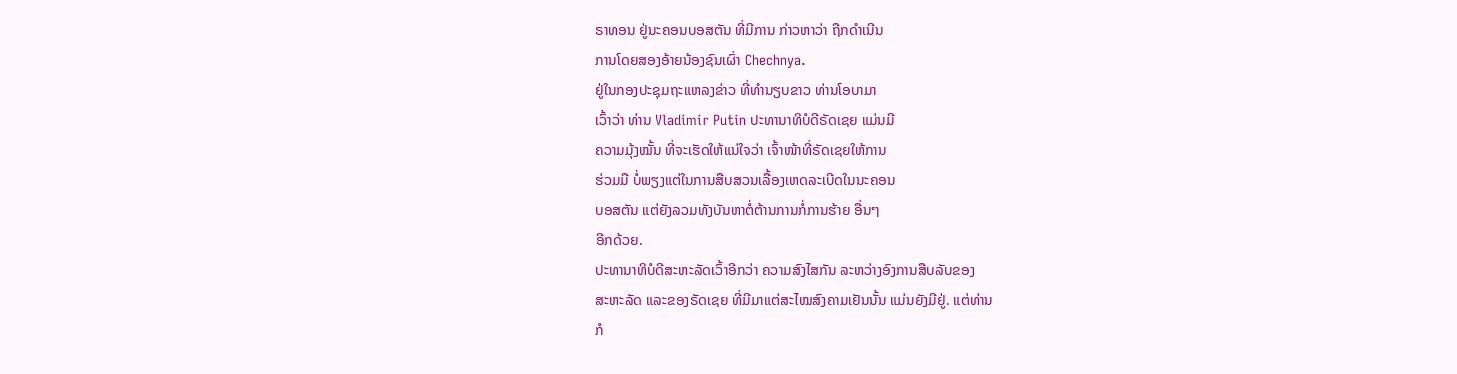ຣາທອນ ຢູ່ນະຄອນບອສຕັນ ທີ່ມີການ ກ່າວຫາວ່າ ຖືກດໍາເນີນ
ການໂດຍສອງອ້າຍນ້ອງຊົນເຜົ່າ Chechnya.
ຢູ່ໃນກອງປະຊຸມຖະແຫລງຂ່າວ ທີ່ທໍານຽບຂາວ ທ່ານໂອບາມາ
ເວົ້າວ່າ ທ່ານ Vladimir Putin ປະທານາທິບໍດີຣັດເຊຍ ແມ່ນມີ
ຄວາມມຸ້ງໝັ້ນ ທີ່ຈະເຮັດໃຫ້ແນ່ໃຈວ່າ ເຈົ້າໜ້າທີ່ຣັດເຊຍໃຫ້ການ
ຮ່ວມມື ບໍ່ພຽງແຕ່ໃນການສືບສວນເລື້ອງເຫດລະເບີດໃນນະຄອນ
ບອສຕັນ ແຕ່ຍັງລວມທັງບັນຫາຕໍ່ຕ້ານການກໍ່ການຮ້າຍ ອື່ນໆ
ອີກດ້ວຍ.
ປະທານາທິບໍດີສະຫະລັດເວົ້າອີກວ່າ ຄວາມສົງໄສກັນ ລະຫວ່າງອົງການສືບລັບຂອງ
ສະຫະລັດ ແລະຂອງຣັດເຊຍ ທີ່ມີມາແຕ່ສະໄໝສົງຄາມເຢັນນັ້ນ ແມ່ນຍັງມີຢູ່. ແຕ່ທ່ານ
ກໍ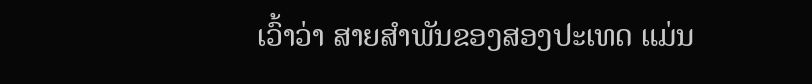ເວົ້າວ່າ ສາຍສໍາພັນຂອງສອງປະເທດ ແມ່ນ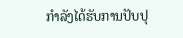ກໍາລັງໄດ້ຮັບການປັບປຸ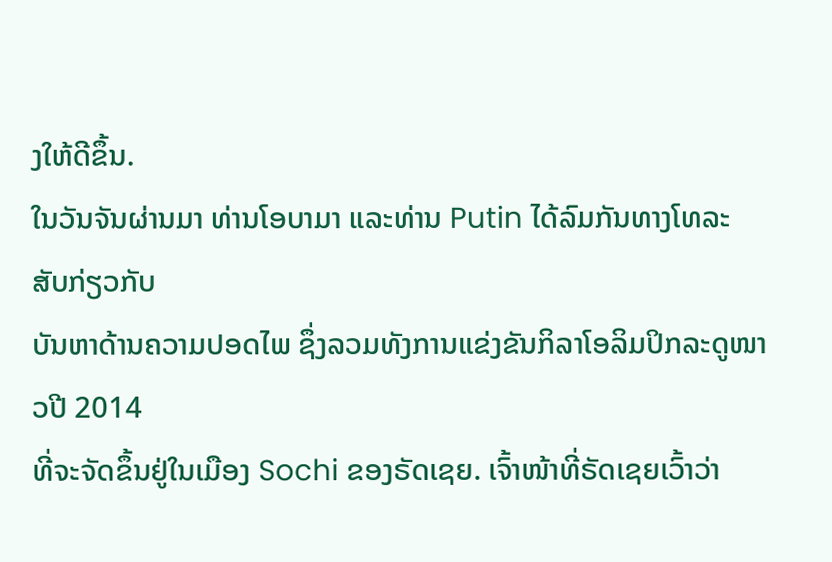ງໃຫ້ດີຂຶ້ນ.
ໃນວັນຈັນຜ່ານມາ ທ່ານໂອບາມາ ແລະທ່ານ Putin ໄດ້ລົມກັນທາງໂທລະສັບກ່ຽວກັບ
ບັນຫາດ້ານຄວາມປອດໄພ ຊຶ່ງລວມທັງການແຂ່ງຂັນກິລາໂອລິມປິກລະດູໜາວປີ 2014
ທີ່ຈະຈັດຂຶ້ນຢູ່ໃນເມືອງ Sochi ຂອງຣັດເຊຍ. ເຈົ້າໜ້າທີ່ຣັດເຊຍເວົ້າວ່າ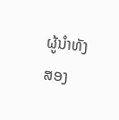ຜູ້ນໍາທັງສອງ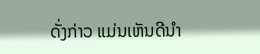ດັ່ງກ່າວ ແມ່ນເຫັນດີນໍາ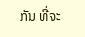ກັນ ທີ່ຈະ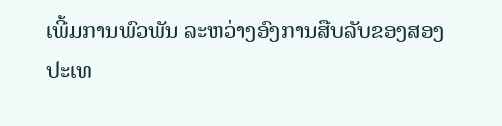ເພີ້ມການພົວພັນ ລະຫວ່າງອົງການສືບລັບຂອງສອງ
ປະເທ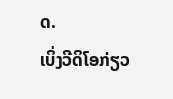ດ.
ເບິ່ງວີດິໂອກ່ຽວ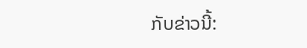ກັບຂ່າວນີ້: